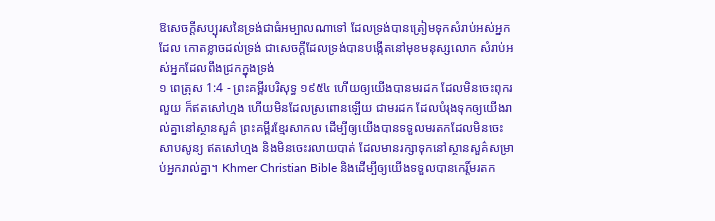ឱសេចក្ដីសប្បុរសនៃទ្រង់ជាធំអម្បាលណាទៅ ដែលទ្រង់បានត្រៀមទុកសំរាប់អស់អ្នកដែល កោតខ្លាចដល់ទ្រង់ ជាសេចក្ដីដែលទ្រង់បានបង្កើតនៅមុខមនុស្សលោក សំរាប់អស់អ្នកដែលពឹងជ្រកក្នុងទ្រង់
១ ពេត្រុស 1:4 - ព្រះគម្ពីរបរិសុទ្ធ ១៩៥៤ ហើយឲ្យយើងបានមរដក ដែលមិនចេះពុករលួយ ក៏ឥតសៅហ្មង ហើយមិនដែលស្រពោនឡើយ ជាមរដក ដែលបំរុងទុកឲ្យយើងរាល់គ្នានៅស្ថានសួគ៌ ព្រះគម្ពីរខ្មែរសាកល ដើម្បីឲ្យយើងបានទទួលមរតកដែលមិនចេះសាបសូន្យ ឥតសៅហ្មង និងមិនចេះរលាយបាត់ ដែលមានរក្សាទុកនៅស្ថានសួគ៌សម្រាប់អ្នករាល់គ្នា។ Khmer Christian Bible និងដើម្បីឲ្យយើងទទួលបានកេរ្ដិ៍មរតក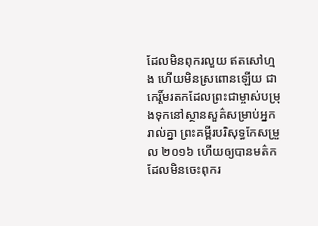ដែលមិនពុករលួយ ឥតសៅហ្មង ហើយមិនស្រពោនឡើយ ជាកេរ្ដិ៍មរតកដែលព្រះជាម្ចាស់បម្រុងទុកនៅស្ថានសួគ៌សម្រាប់អ្នករាល់គ្នា ព្រះគម្ពីរបរិសុទ្ធកែសម្រួល ២០១៦ ហើយឲ្យបានមត៌ក ដែលមិនចេះពុករ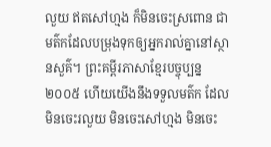លួយ ឥតសៅហ្មង ក៏មិនចេះស្រពោន ជាមត៌កដែលបម្រុងទុកឲ្យអ្នករាល់គ្នានៅស្ថានសួគ៌។ ព្រះគម្ពីរភាសាខ្មែរបច្ចុប្បន្ន ២០០៥ ហើយយើងនឹងទទួលមត៌ក ដែលមិនចេះរលួយ មិនចេះសៅហ្មង មិនចេះ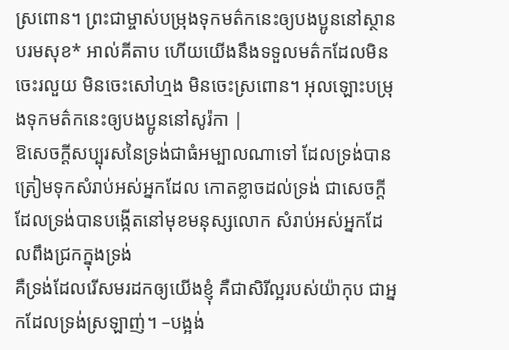ស្រពោន។ ព្រះជាម្ចាស់បម្រុងទុកមត៌កនេះឲ្យបងប្អូននៅស្ថានបរមសុខ* អាល់គីតាប ហើយយើងនឹងទទួលមត៌កដែលមិនចេះរលួយ មិនចេះសៅហ្មង មិនចេះស្រពោន។ អុលឡោះបម្រុងទុកមត៌កនេះឲ្យបងប្អូននៅសូរ៉កា |
ឱសេចក្ដីសប្បុរសនៃទ្រង់ជាធំអម្បាលណាទៅ ដែលទ្រង់បានត្រៀមទុកសំរាប់អស់អ្នកដែល កោតខ្លាចដល់ទ្រង់ ជាសេចក្ដីដែលទ្រង់បានបង្កើតនៅមុខមនុស្សលោក សំរាប់អស់អ្នកដែលពឹងជ្រកក្នុងទ្រង់
គឺទ្រង់ដែលរើសមរដកឲ្យយើងខ្ញុំ គឺជាសិរីល្អរបស់យ៉ាកុប ជាអ្នកដែលទ្រង់ស្រឡាញ់។ –បង្អង់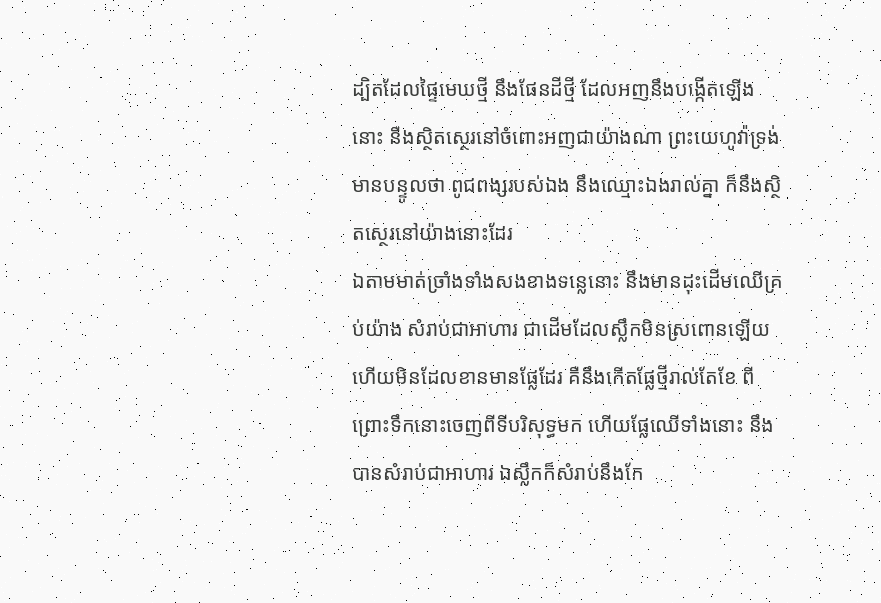ដ្បិតដែលផ្ទៃមេឃថ្មី នឹងផែនដីថ្មី ដែលអញនឹងបង្កើតឡើងនោះ នឹងស្ថិតស្ថេរនៅចំពោះអញជាយ៉ាងណា ព្រះយេហូវ៉ាទ្រង់មានបន្ទូលថា ពូជពង្សរបស់ឯង នឹងឈ្មោះឯងរាល់គ្នា ក៏នឹងស្ថិតស្ថេរនៅយ៉ាងនោះដែរ
ឯតាមមាត់ច្រាំងទាំងសងខាងទន្លេនោះ នឹងមានដុះដើមឈើគ្រប់យ៉ាង សំរាប់ជាអាហារ ជាដើមដែលស្លឹកមិនស្រពោនឡើយ ហើយមិនដែលខានមានផ្លែដែរ គឺនឹងកើតផ្លែថ្មីរាល់តែខែ ពីព្រោះទឹកនោះចេញពីទីបរិសុទ្ធមក ហើយផ្លែឈើទាំងនោះ នឹងបានសំរាប់ជាអាហារ ឯស្លឹកក៏សំរាប់នឹងកែ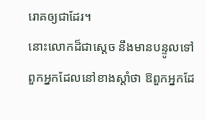រោគឲ្យជាដែរ។
នោះលោកដ៏ជាស្តេច នឹងមានបន្ទូលទៅពួកអ្នកដែលនៅខាងស្តាំថា ឱពួកអ្នកដែ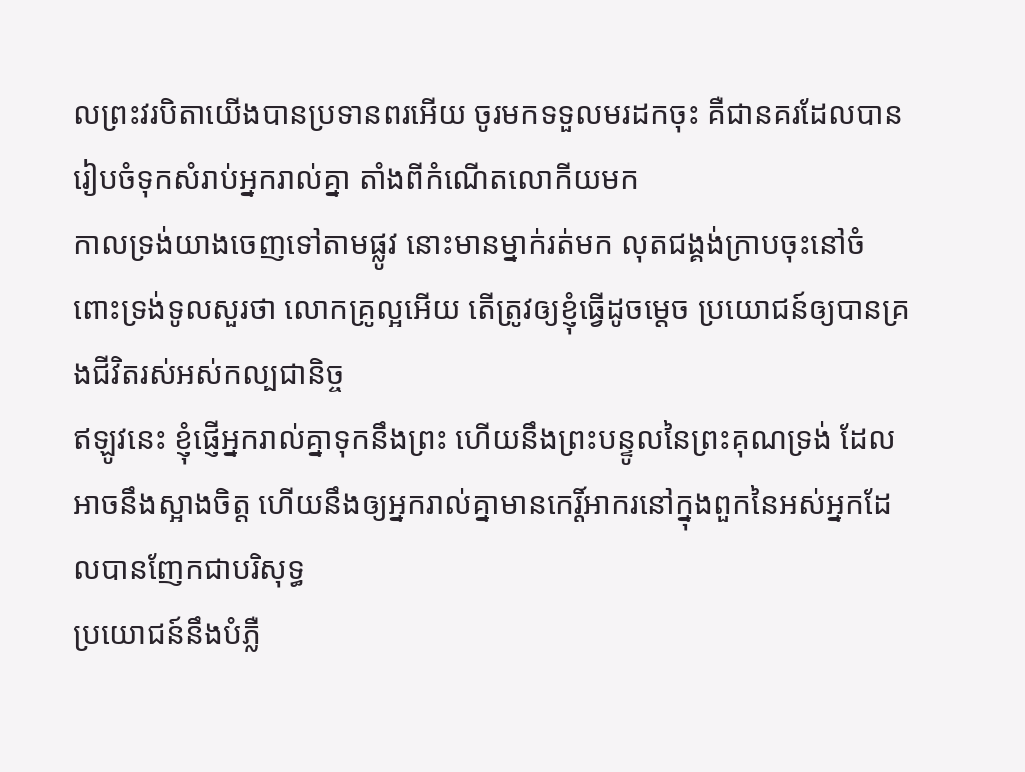លព្រះវរបិតាយើងបានប្រទានពរអើយ ចូរមកទទួលមរដកចុះ គឺជានគរដែលបានរៀបចំទុកសំរាប់អ្នករាល់គ្នា តាំងពីកំណើតលោកីយមក
កាលទ្រង់យាងចេញទៅតាមផ្លូវ នោះមានម្នាក់រត់មក លុតជង្គង់ក្រាបចុះនៅចំពោះទ្រង់ទូលសួរថា លោកគ្រូល្អអើយ តើត្រូវឲ្យខ្ញុំធ្វើដូចម្តេច ប្រយោជន៍ឲ្យបានគ្រងជីវិតរស់អស់កល្បជានិច្ច
ឥឡូវនេះ ខ្ញុំផ្ញើអ្នករាល់គ្នាទុកនឹងព្រះ ហើយនឹងព្រះបន្ទូលនៃព្រះគុណទ្រង់ ដែលអាចនឹងស្អាងចិត្ត ហើយនឹងឲ្យអ្នករាល់គ្នាមានកេរ្ដិ៍អាករនៅក្នុងពួកនៃអស់អ្នកដែលបានញែកជាបរិសុទ្ធ
ប្រយោជន៍នឹងបំភ្លឺ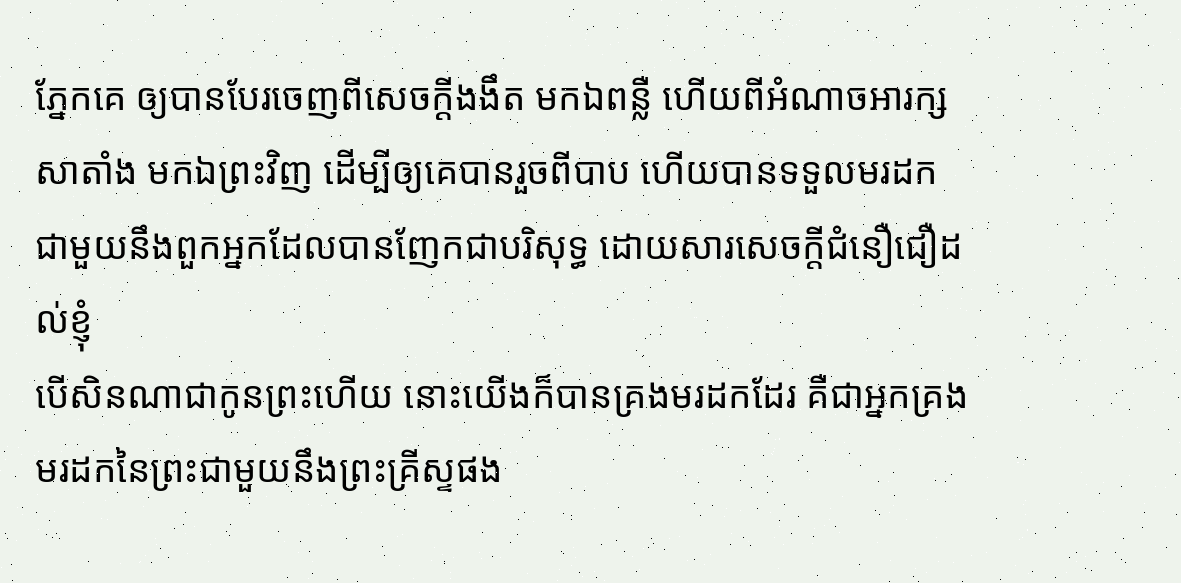ភ្នែកគេ ឲ្យបានបែរចេញពីសេចក្ដីងងឹត មកឯពន្លឺ ហើយពីអំណាចអារក្សសាតាំង មកឯព្រះវិញ ដើម្បីឲ្យគេបានរួចពីបាប ហើយបានទទួលមរដក ជាមួយនឹងពួកអ្នកដែលបានញែកជាបរិសុទ្ធ ដោយសារសេចក្ដីជំនឿជឿដល់ខ្ញុំ
បើសិនណាជាកូនព្រះហើយ នោះយើងក៏បានគ្រងមរដកដែរ គឺជាអ្នកគ្រងមរដកនៃព្រះជាមួយនឹងព្រះគ្រីស្ទផង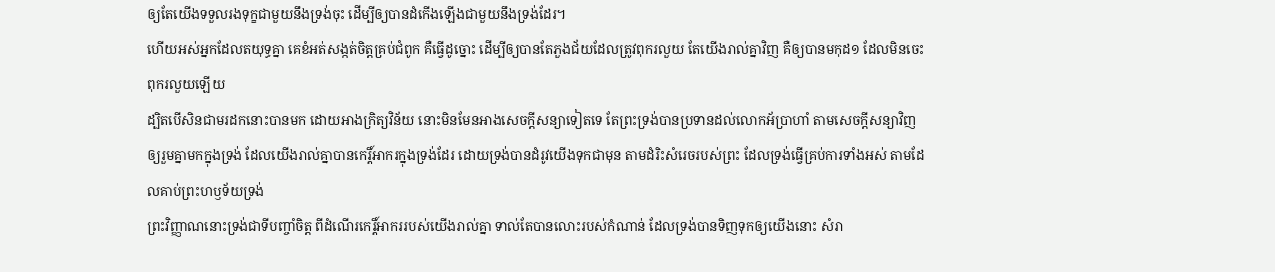ឲ្យតែយើងទទួលរងទុក្ខជាមួយនឹងទ្រង់ចុះ ដើម្បីឲ្យបានដំកើងឡើងជាមួយនឹងទ្រង់ដែរ។
ហើយអស់អ្នកដែលតយុទ្ធគ្នា គេខំអត់សង្កត់ចិត្តគ្រប់ជំពូក គឺធ្វើដូច្នោះ ដើម្បីឲ្យបានតែភួងជ័យដែលត្រូវពុករលួយ តែយើងរាល់គ្នាវិញ គឺឲ្យបានមកុដ១ ដែលមិនចេះពុករលួយឡើយ
ដ្បិតបើសិនជាមរដកនោះបានមក ដោយអាងក្រិត្យវិន័យ នោះមិនមែនអាងសេចក្ដីសន្យាទៀតទេ តែព្រះទ្រង់បានប្រទានដល់លោកអ័ប្រាហាំ តាមសេចក្ដីសន្យាវិញ
ឲ្យរួមគ្នាមកក្នុងទ្រង់ ដែលយើងរាល់គ្នាបានកេរ្តិ៍អាករក្នុងទ្រង់ដែរ ដោយទ្រង់បានដំរូវយើងទុកជាមុន តាមដំរិះសំរេចរបស់ព្រះ ដែលទ្រង់ធ្វើគ្រប់ការទាំងអស់ តាមដែលគាប់ព្រះហឫទ័យទ្រង់
ព្រះវិញ្ញាណនោះទ្រង់ជាទីបញ្ចាំចិត្ត ពីដំណើរកេរ្តិ៍អាកររបស់យើងរាល់គ្នា ទាល់តែបានលោះរបស់កំណាន់ ដែលទ្រង់បានទិញទុកឲ្យយើងនោះ សំរា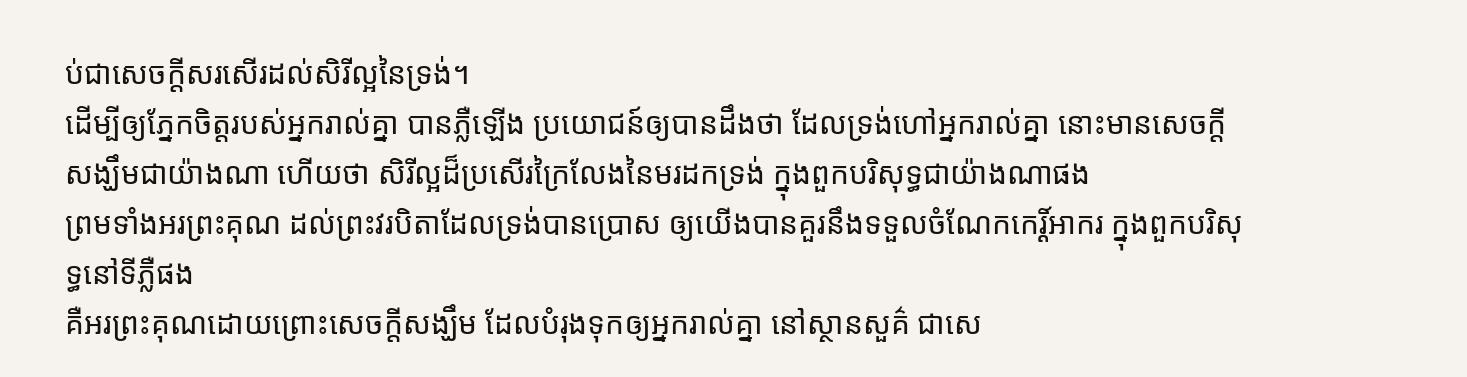ប់ជាសេចក្ដីសរសើរដល់សិរីល្អនៃទ្រង់។
ដើម្បីឲ្យភ្នែកចិត្តរបស់អ្នករាល់គ្នា បានភ្លឺឡើង ប្រយោជន៍ឲ្យបានដឹងថា ដែលទ្រង់ហៅអ្នករាល់គ្នា នោះមានសេចក្ដីសង្ឃឹមជាយ៉ាងណា ហើយថា សិរីល្អដ៏ប្រសើរក្រៃលែងនៃមរដកទ្រង់ ក្នុងពួកបរិសុទ្ធជាយ៉ាងណាផង
ព្រមទាំងអរព្រះគុណ ដល់ព្រះវរបិតាដែលទ្រង់បានប្រោស ឲ្យយើងបានគួរនឹងទទួលចំណែកកេរ្ដិ៍អាករ ក្នុងពួកបរិសុទ្ធនៅទីភ្លឺផង
គឺអរព្រះគុណដោយព្រោះសេចក្ដីសង្ឃឹម ដែលបំរុងទុកឲ្យអ្នករាល់គ្នា នៅស្ថានសួគ៌ ជាសេ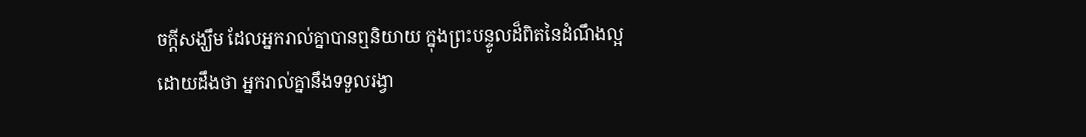ចក្ដីសង្ឃឹម ដែលអ្នករាល់គ្នាបានឮនិយាយ ក្នុងព្រះបន្ទូលដ៏ពិតនៃដំណឹងល្អ
ដោយដឹងថា អ្នករាល់គ្នានឹងទទួលរង្វា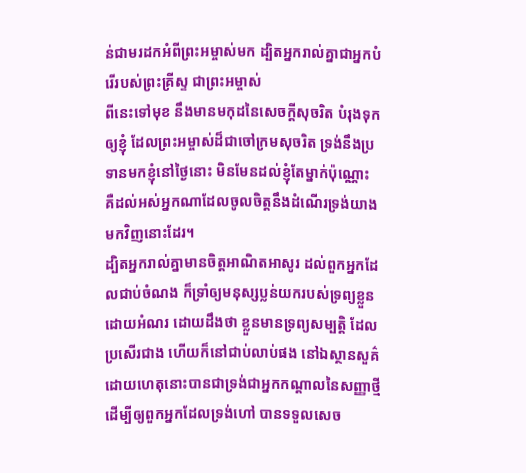ន់ជាមរដកអំពីព្រះអម្ចាស់មក ដ្បិតអ្នករាល់គ្នាជាអ្នកបំរើរបស់ព្រះគ្រីស្ទ ជាព្រះអម្ចាស់
ពីនេះទៅមុខ នឹងមានមកុដនៃសេចក្ដីសុចរិត បំរុងទុកឲ្យខ្ញុំ ដែលព្រះអម្ចាស់ដ៏ជាចៅក្រមសុចរិត ទ្រង់នឹងប្រទានមកខ្ញុំនៅថ្ងៃនោះ មិនមែនដល់ខ្ញុំតែម្នាក់ប៉ុណ្ណោះ គឺដល់អស់អ្នកណាដែលចូលចិត្តនឹងដំណើរទ្រង់យាងមកវិញនោះដែរ។
ដ្បិតអ្នករាល់គ្នាមានចិត្តអាណិតអាសូរ ដល់ពួកអ្នកដែលជាប់ចំណង ក៏ទ្រាំឲ្យមនុស្សប្លន់យករបស់ទ្រព្យខ្លួនដោយអំណរ ដោយដឹងថា ខ្លួនមានទ្រព្យសម្បត្តិ ដែលប្រសើរជាង ហើយក៏នៅជាប់លាប់ផង នៅឯស្ថានសួគ៌
ដោយហេតុនោះបានជាទ្រង់ជាអ្នកកណ្តាលនៃសញ្ញាថ្មី ដើម្បីឲ្យពួកអ្នកដែលទ្រង់ហៅ បានទទួលសេច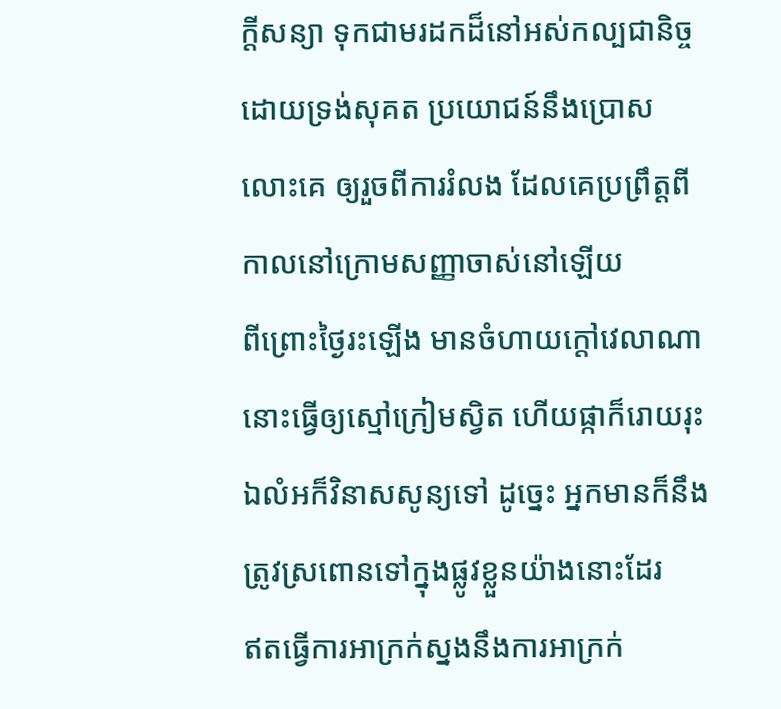ក្ដីសន្យា ទុកជាមរដកដ៏នៅអស់កល្បជានិច្ច ដោយទ្រង់សុគត ប្រយោជន៍នឹងប្រោសលោះគេ ឲ្យរួចពីការរំលង ដែលគេប្រព្រឹត្តពីកាលនៅក្រោមសញ្ញាចាស់នៅឡើយ
ពីព្រោះថ្ងៃរះឡើង មានចំហាយក្តៅវេលាណា នោះធ្វើឲ្យស្មៅក្រៀមស្វិត ហើយផ្កាក៏រោយរុះ ឯលំអក៏វិនាសសូន្យទៅ ដូច្នេះ អ្នកមានក៏នឹងត្រូវស្រពោនទៅក្នុងផ្លូវខ្លួនយ៉ាងនោះដែរ
ឥតធ្វើការអាក្រក់ស្នងនឹងការអាក្រក់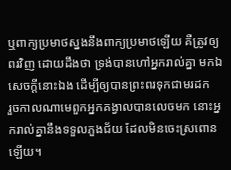ឬពាក្យប្រមាថស្នងនឹងពាក្យប្រមាថឡើយ គឺត្រូវឲ្យពរវិញ ដោយដឹងថា ទ្រង់បានហៅអ្នករាល់គ្នា មកឯសេចក្ដីនោះឯង ដើម្បីឲ្យបានព្រះពរទុកជាមរដក
រួចកាលណាមេពួកអ្នកគង្វាលបានលេចមក នោះអ្នករាល់គ្នានឹងទទួលភួងជ័យ ដែលមិនចេះស្រពោនឡើយ។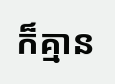ក៏គ្មាន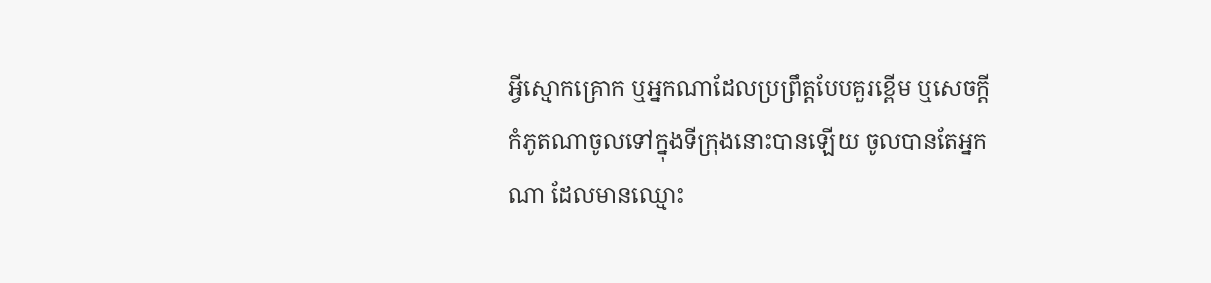អ្វីស្មោកគ្រោក ឬអ្នកណាដែលប្រព្រឹត្តបែបគួរខ្ពើម ឬសេចក្ដីកំភូតណាចូលទៅក្នុងទីក្រុងនោះបានឡើយ ចូលបានតែអ្នកណា ដែលមានឈ្មោះ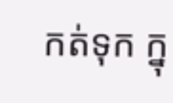កត់ទុក ក្នុ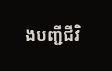ងបញ្ជីជីវិ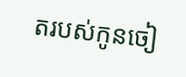តរបស់កូនចៀ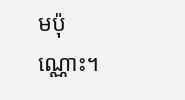មប៉ុណ្ណោះ។